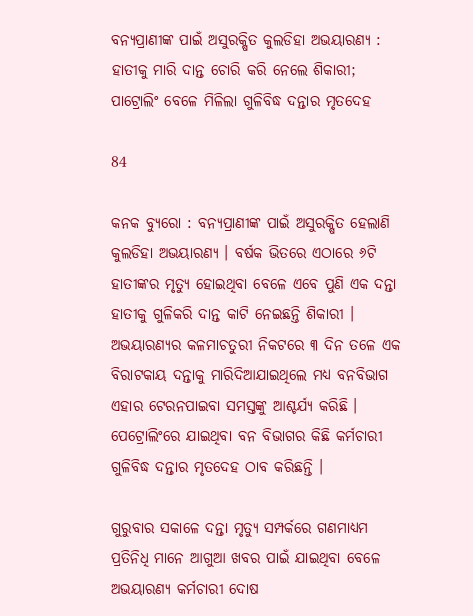ବନ୍ୟପ୍ରାଣୀଙ୍କ ପାଇଁ ଅସୁରକ୍ଷିତ କୁଲଡିହା ଅଭୟାରଣ୍ୟ : ହାତୀକୁ ମାରି ଦାନ୍ତ ଚୋରି କରି ନେଲେ ଶିକାରୀ; ପାଟ୍ରୋଲିଂ ବେଳେ ମିଳିଲା ଗୁଳିବିଦ୍ଧ ଦନ୍ତାର ମୃତଦେହ

84

କନକ ବ୍ୟୁରୋ : ବନ୍ୟପ୍ରାଣୀଙ୍କ ପାଇଁ ଅସୁରକ୍ଷିତ ହେଲାଣି କୁଲଡିହା ଅଭୟାରଣ୍ୟ । ବର୍ଷକ ଭିତରେ ଏଠାରେ ୬ଟି ହାତୀଙ୍କର ମୃତ୍ୟୁ ହୋଇଥିବା ବେଳେ ଏବେ ପୁଣି ଏକ ଦନ୍ତା ହାତୀକୁ ଗୁଳିକରି ଦାନ୍ତ କାଟି ନେଇଛନ୍ତି ଶିକାରୀ । ଅଭୟାରଣ୍ୟର କଳମାଚତୁରୀ ନିକଟରେ ୩ ଦିନ ତଳେ ଏକ ବିରାଟକାୟ ଦନ୍ତାକୁ ମାରିଦିଆଯାଇଥିଲେ ମଧ୍ୟ ବନବିଭାଗ ଏହାର ଟେରନପାଇବା ସମସ୍ତଙ୍କୁ ଆଶ୍ଚର୍ଯ୍ୟ କରିଛି । ପେଟ୍ରୋଲିଂରେ ଯାଇଥିବା ବନ ବିଭାଗର କିଛି କର୍ମଚାରୀ ଗୁଳିବିଦ୍ଧ ଦନ୍ତାର ମୃତଦେହ ଠାବ କରିଛନ୍ତି ।

ଗୁରୁବାର ସକାଳେ ଦନ୍ତା ମୃତ୍ୟୁ ସମ୍ପର୍କରେ ଗଣମାଧ୍ୟମ ପ୍ରତିନିଧି ମାନେ ଆଗୁଆ ଖବର ପାଇଁ ଯାଇଥିବା ବେଳେ ଅଭୟାରଣ୍ୟ କର୍ମଚାରୀ ଦୋଷ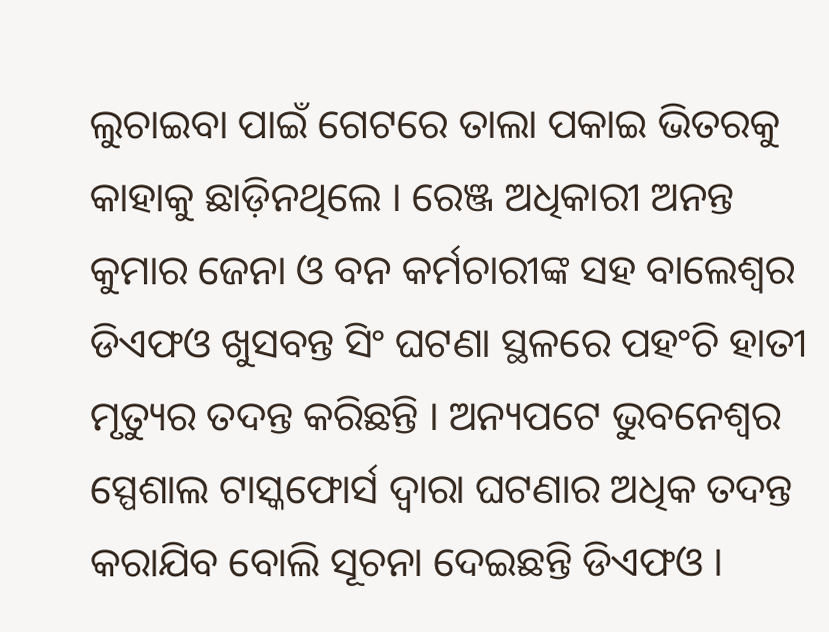ଲୁଚାଇବା ପାଇଁ ଗେଟରେ ତାଲା ପକାଇ ଭିତରକୁ କାହାକୁ ଛାଡ଼ିନଥିଲେ । ରେଞ୍ଜ ଅଧିକାରୀ ଅନନ୍ତ କୁମାର ଜେନା ଓ ବନ କର୍ମଚାରୀଙ୍କ ସହ ବାଲେଶ୍ୱର ଡିଏଫଓ ଖୁସବନ୍ତ ସିଂ ଘଟଣା ସ୍ଥଳରେ ପହଂଚି ହାତୀ ମୃତ୍ୟୁର ତଦନ୍ତ କରିଛନ୍ତି । ଅନ୍ୟପଟେ ଭୁବନେଶ୍ୱର ସ୍ପେଶାଲ ଟାସ୍କଫୋର୍ସ ଦ୍ୱାରା ଘଟଣାର ଅଧିକ ତଦନ୍ତ କରାଯିବ ବୋଲି ସୂଚନା ଦେଇଛନ୍ତି ଡିଏଫଓ ।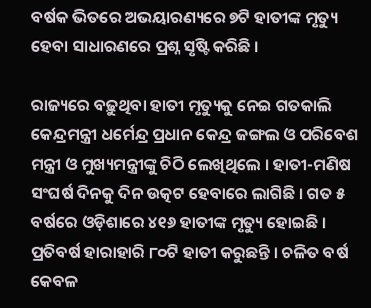ବର୍ଷକ ଭିତରେ ଅଭୟାରଣ୍ୟରେ ୭ଟି ହାତୀଙ୍କ ମୃତ୍ୟୁ ହେବା ସାଧାରଣରେ ପ୍ରଶ୍ନ ସୃଷ୍ଟି କରିଛି ।

ରାଜ୍ୟରେ ବଢ଼ୁଥିବା ହାତୀ ମୃତ୍ୟୁକୁ ନେଇ ଗତକାଲି କେନ୍ଦ୍ରମନ୍ତ୍ରୀ ଧର୍ମେନ୍ଦ୍ର ପ୍ରଧାନ କେନ୍ଦ୍ର ଜଙ୍ଗଲ ଓ ପରିବେଶ ମନ୍ତ୍ରୀ ଓ ମୁଖ୍ୟମନ୍ତ୍ରୀଙ୍କୁ ଚିଠି ଲେଖିଥିଲେ । ହାତୀ-ମଣିଷ ସଂଘର୍ଷ ଦିନକୁ ଦିନ ଉତ୍କଟ ହେବାରେ ଲାଗିଛି । ଗତ ୫ ବର୍ଷରେ ଓଡ଼ିଶାରେ ୪୧୬ ହାତୀଙ୍କ ମୃତ୍ୟୁ ହୋଇଛି । ପ୍ରତିବର୍ଷ ହାରାହାରି ୮୦ଟି ହାତୀ କରୁଛନ୍ତି । ଚଳିତ ବର୍ଷ କେବଳ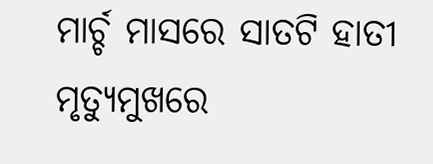ମାର୍ଚ୍ଚ ମାସରେ ସାତଟି ହାତୀ ମୃତ୍ୟୁମୁଖରେ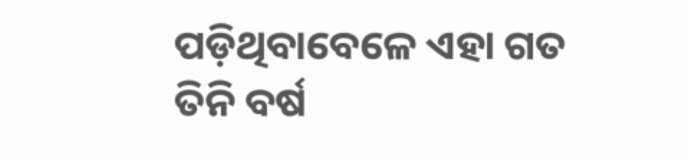ପଡ଼ିଥିବାବେଳେ ଏହା ଗତ ତିନି ବର୍ଷ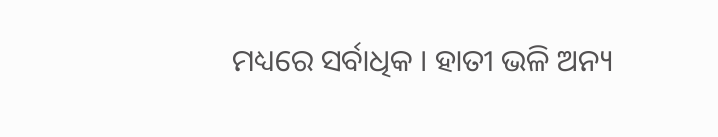ମଧ୍ୟରେ ସର୍ବାଧିକ । ହାତୀ ଭଳି ଅନ୍ୟ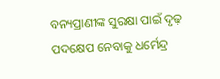ବନ୍ୟପ୍ରାଣୀଙ୍କ ସୁରକ୍ଷା ପାଇଁ ଦୃଢ଼ ପଦକ୍ଷେପ ନେବାକୁ ଧର୍ମେନ୍ଦ୍ର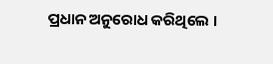ପ୍ରଧାନ ଅନୁରୋଧ କରିଥିଲେ ।